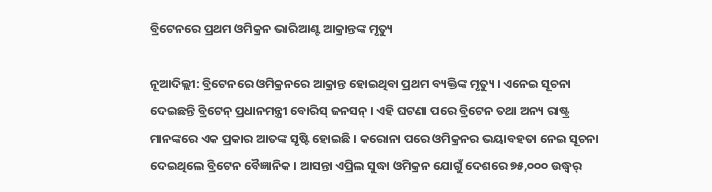ବ୍ରିଟେନରେ ପ୍ରଥମ ଓମିକ୍ରନ ଭାରିଆଣ୍ଟ ଆକ୍ରାନ୍ତଙ୍କ ମୃତ୍ୟୁ

ନୂଆଦିଲ୍ଲୀ: ବ୍ରିଟେନରେ ଓମିକ୍ରନରେ ଆକ୍ରାନ୍ତ ହୋଇଥିବା ପ୍ରଥମ ବ୍ୟକ୍ତିଙ୍କ ମୃତ୍ୟୁ । ଏନେଇ ସୂଚନା ଦେଇଛନ୍ତି ବ୍ରିଟେନ୍ ପ୍ରଧାନମନ୍ତ୍ରୀ ବୋରିସ୍ ଜନସନ୍ । ଏହି ଘଟଣା ପରେ ବ୍ରିଟେନ ତଥା ଅନ୍ୟ ରାଷ୍ଟ୍ର ମାନଙ୍କରେ ଏକ ପ୍ରକାର ଆତଙ୍କ ସୃଷ୍ଟି ହୋଇଛି । କରୋନା ପରେ ଓମିକ୍ରନର ଭୟାବହତା ନେଇ ସୂଚନା ଦେଇଥିଲେ ବ୍ରିଟେନ ବୈଜ୍ଞାନିକ । ଆସନ୍ତା ଏପ୍ରିଲ ସୁଦ୍ଧା ଓମିକ୍ରନ ଯୋଗୁଁ ଦେଶରେ ୭୫,୦୦୦ ଉଦ୍ଧ୍ୱର୍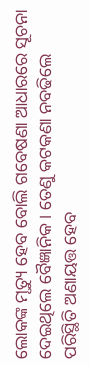ଲୋକଙ୍କ ମୃତ୍ୟୁ ହେବ ବୋଲି ଗବେଷଣା ଆଧାରରେ ସୂଚନା ଦେଇଥିଲେ ବୈଜ୍ଞାନିକ । ତେଣୁ କଟକଣା ନବଢିଲେ ପରିସ୍ଥିତି ଅଣାୟତ୍ତ ହେବ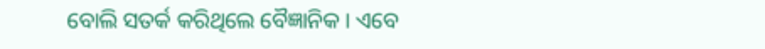ବୋଲି ସତର୍କ କରିଥିଲେ ବୈଜ୍ଞାନିକ । ଏବେ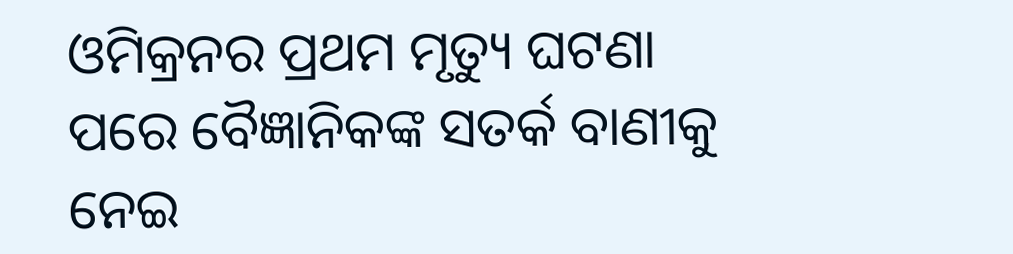ଓମିକ୍ରନର ପ୍ରଥମ ମୃତ୍ୟୁ ଘଟଣା ପରେ ବୈଜ୍ଞାନିକଙ୍କ ସତର୍କ ବାଣୀକୁ ନେଇ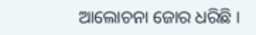ଆଲୋଚନା ଜୋର ଧରିଛି ।